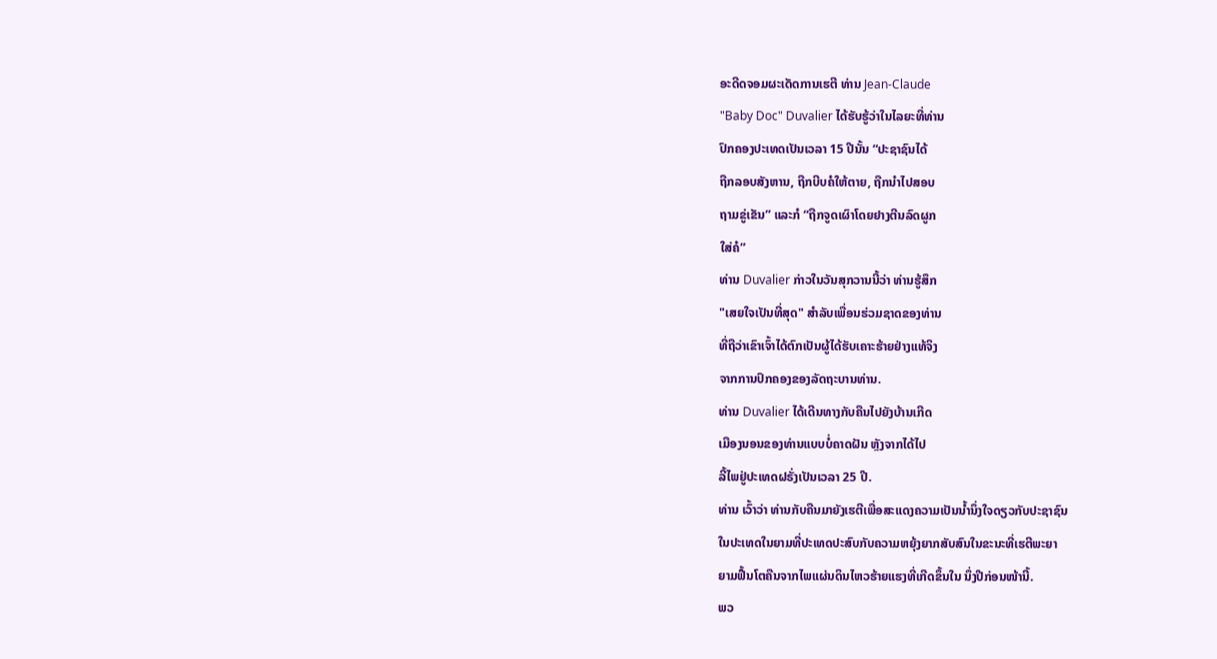ອະດີດຈອມຜະເດັດການເຮຕີ ທ່ານ Jean-Claude
"Baby Doc" Duvalier ໄດ້ຮັບຮູ້ວ່າໃນໄລຍະທີ່ທ່ານ
ປົກຄອງປະເທດເປັນເວລາ 15 ປີນັ້ນ “ປະຊາຊົນໄດ້
ຖືກລອບສັງຫານ, ຖືກບີບຄໍໃຫ້ຕາຍ, ຖືກນຳໄປສອບ
ຖາມຂູ່ເຂັນ” ແລະກໍ “ຖືກຈູດເຜົາໂດຍຢາງຕີນລົດຜູກ
ໃສ່ຄໍ”
ທ່ານ Duvalier ກ່າວໃນວັນສຸກວານນີ້ວ່າ ທ່ານຮູ້ສຶກ
"ເສຍໃຈເປັນທີ່ສຸດ" ສຳລັບເພື່ອນຮ່ວມຊາດຂອງທ່ານ
ທີ່ຖືວ່າເຂົາເຈົ້າໄດ້ຕົກເປັນຜູ້ໄດ້ຮັບເຄາະຮ້າຍຢ່າງແທ້ຈິງ
ຈາກການປົກຄອງຂອງລັດຖະບານທ່ານ.
ທ່ານ Duvalier ໄດ້ເດີນທາງກັບຄືນໄປຍັງບ້ານເກີດ
ເມືອງນອນຂອງທ່ານແບບບໍ່ຄາດຝັນ ຫຼັງຈາກໄດ້ໄປ
ລີ້ໄພຢູ່ປະເທດຝຣັ່ງເປັນເວລາ 25 ປີ.
ທ່ານ ເວົ້າວ່າ ທ່ານກັບຄືນມາຍັງເຮຕີເພື່ອສະແດງຄວາມເປັນນໍ້ານຶ່ງໃຈດຽວກັບປະຊາຊົນ
ໃນປະເທດໃນຍາມທີ່ປະເທດປະສົບກັບຄວາມຫຍຸ້ງຍາກສັບສົນໃນຂະນະທີ່ເຮຕີພະຍາ
ຍາມຟື້ນໂຕຄືນຈາກໄພແຜ່ນດິນໄຫວຮ້າຍແຮງທີ່ເກີດຂຶ້ນໃນ ນຶ່ງປີກ່ອນໜ້ານີ້.
ພວ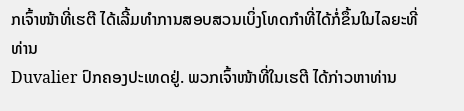ກເຈົ້າໜ້າທີ່ເຮຕີ ໄດ້ເລີ້ມທຳການສອບສວນເບິ່ງໂທດກຳທີ່ໄດ້ກໍ່ຂຶ້ນໃນໄລຍະທີ່ທ່ານ
Duvalier ປົກຄອງປະເທດຢູ່. ພວກເຈົ້າໜ້າທີ່ໃນເຮຕີ ໄດ້ກ່າວຫາທ່ານ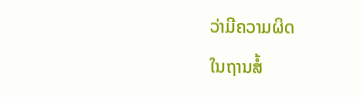ວ່າມີຄວາມຜິດ
ໃນຖານສໍ້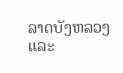ລາດບັງຫລວງ ແລະ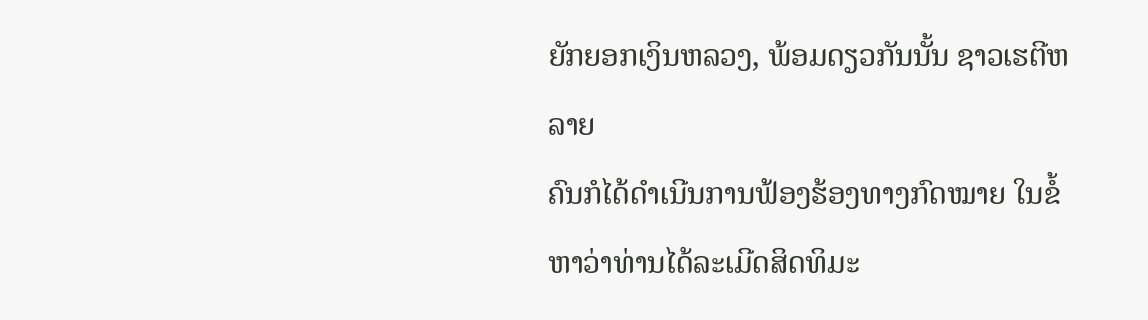ຍັກຍອກເງິນຫລວງ, ພ້ອມດຽວກັນນັ້ນ ຊາວເຮຕີຫລາຍ
ຄົນກໍໄດ້ດຳເນີນການຟ້ອງຮ້ອງທາງກົດໝາຍ ໃນຂໍ້ຫາວ່າທ່ານໄດ້ລະເມີດສິດທິມະ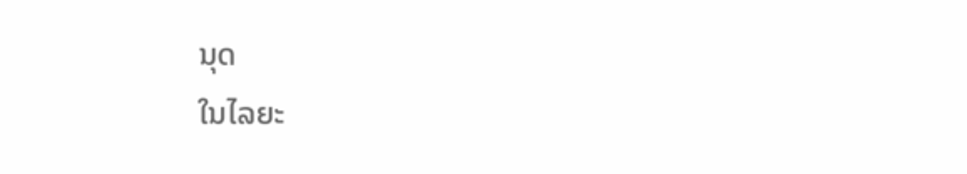ນຸດ
ໃນໄລຍະ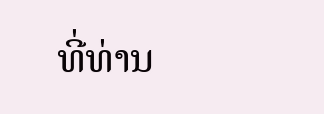ທີ່ທ່ານ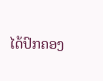ໄດ້ປົກຄອງ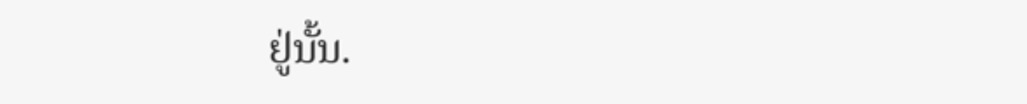ຢູ່ນັ້ນ.